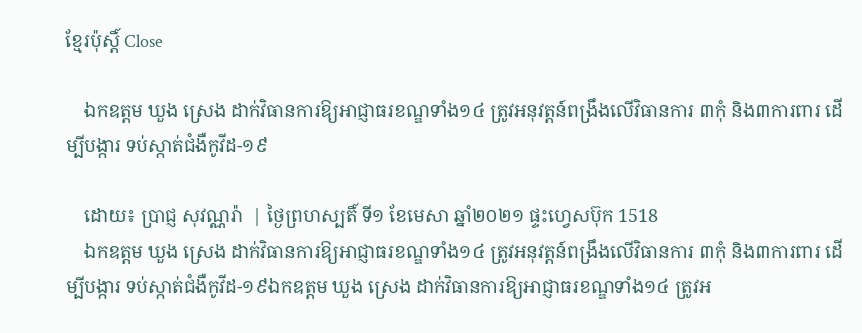ខ្មែរប៉ុស្ដិ៍ Close

    ឯកឧត្ដម ឃួង ស្រេង ដាក់វិធានការឱ្យអាជ្ញាធរខណ្ឌទាំង១៤ ត្រូវអនុវត្ដន៍ពង្រឹងលើវិធានការ ៣កុំ និង៣ការពារ ដើម្បីបង្ការ ទប់ស្កាត់ជំងឺកូវីដ-១៩

    ដោយ៖ ប្រាជ្ញ សុវណ្ណរ៉ា  | ថ្ងៃព្រហស្បតិ៍ ទី១ ខែមេសា ឆ្នាំ២០២១ ផ្ទះហ្វេសប៊ុក 1518
    ឯកឧត្ដម ឃួង ស្រេង ដាក់វិធានការឱ្យអាជ្ញាធរខណ្ឌទាំង១៤ ត្រូវអនុវត្ដន៍ពង្រឹងលើវិធានការ ៣កុំ និង៣ការពារ ដើម្បីបង្ការ ទប់ស្កាត់ជំងឺកូវីដ-១៩ឯកឧត្ដម ឃួង ស្រេង ដាក់វិធានការឱ្យអាជ្ញាធរខណ្ឌទាំង១៤ ត្រូវអ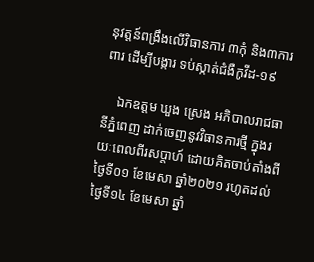នុវត្ដន៍ពង្រឹងលើវិធានការ ៣កុំ និង៣ការពារ ដើម្បីបង្ការ ទប់ស្កាត់ជំងឺកូវីដ-១៩

    ឯកឧត្ដម ឃួង ស្រេង អភិបាលរាជធានីភ្នំពេញ ដាក់ចេញនូវវិធានការថ្មី ក្នុងរយៈពេលពីរសប្តាហ៍ ដោយគិតចាប់តាំងពីថ្ងៃទី០១ ខែមេសា ឆ្នាំ២០២១ រហូតដល់ថ្ងៃទី១៤ ខែមេសា ឆ្នាំ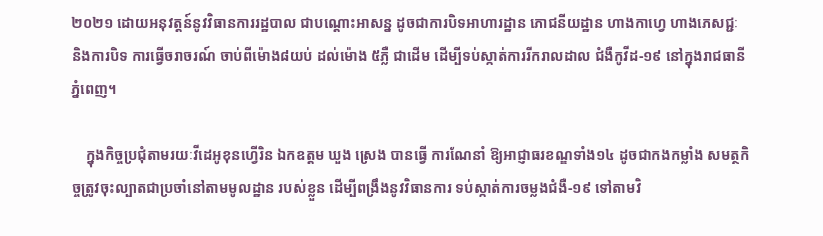២០២១ ដោយអនុវត្តន៍នូវវិធានការរដ្ឋបាល ជាបណ្ដោះអាសន្ន ដូចជាការបិទអាហារដ្ឋាន ភោជនីយដ្ឋាន ហាងកាហ្វេ ហាងភេសជ្ជៈ និងការបិទ ការធ្វើចរាចរណ៍ ចាប់ពីម៉ោង៨យប់ ដល់ម៉ោង ៥ភ្លឺ ជាដើម ដើម្បីទប់ស្កាត់ការរីករាលដាល ជំងឺកូវីដ-១៩ នៅក្នុងរាជធានីភ្នំពេញ។

    ក្នុងកិច្ចប្រជុំតាមរយៈវីដេអូខុនហ្វើរិន ឯកឧត្ដម ឃួង ស្រេង បានធ្វើ ការណែនាំ ឱ្យអាជ្ញាធរខណ្ឌទាំង១៤ ដូចជាកងកម្លាំង សមត្ថកិច្ចត្រូវចុះល្បាតជាប្រចាំនៅតាមមូលដ្ឋាន របស់ខ្លួន ដើម្បីពង្រឹងនូវវិធានការ ទប់ស្កាត់ការចម្លងជំងឺ-១៩ ទៅតាមវិ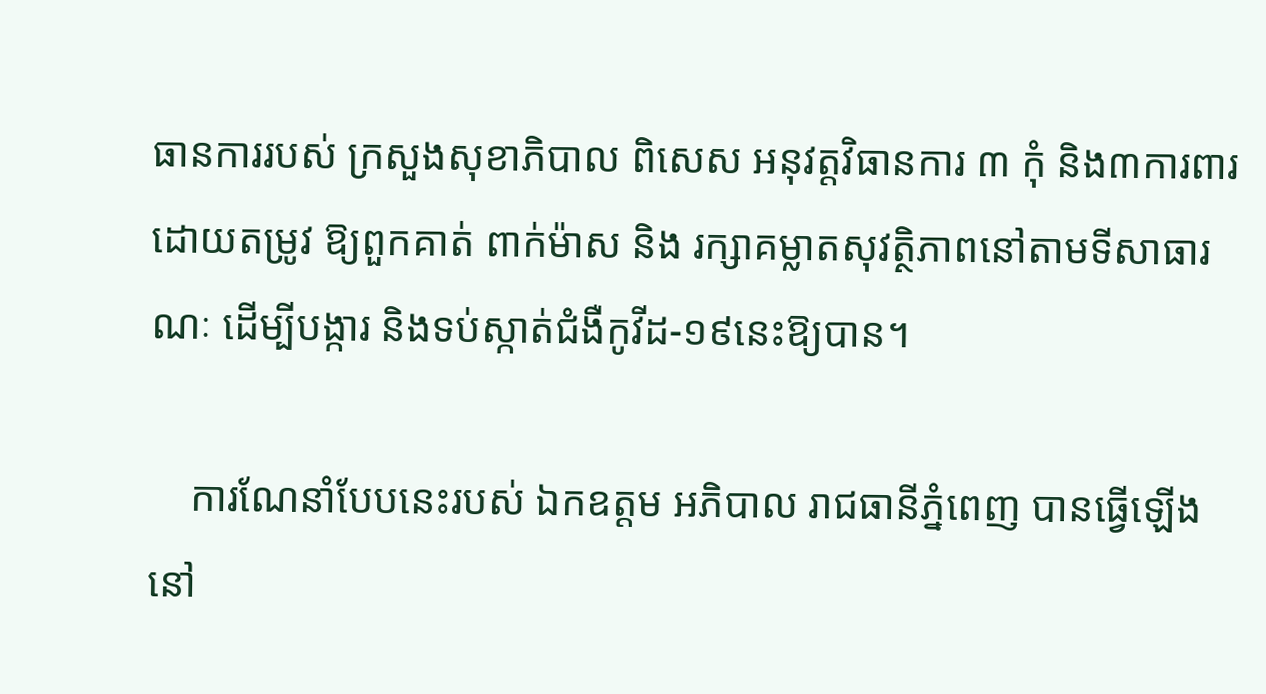ធានការរបស់ ក្រសួងសុខាភិបាល ពិសេស អនុវត្តវិធានការ ៣ កុំ និង៣ការពារ ដោយតម្រូវ ឱ្យពួកគាត់ ពាក់ម៉ាស និង រក្សាគម្លាតសុវត្ថិភាពនៅតាមទីសាធារណៈ ដើម្បីបង្ការ និងទប់ស្កាត់ជំងឺកូវីដ-១៩នេះឱ្យបាន។

    ការណែនាំបែបនេះរបស់ ឯកឧត្ដម អភិបាល រាជធានីភ្នំពេញ បានធ្វើឡើង នៅ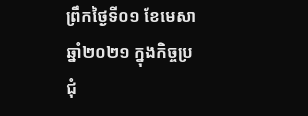ព្រឹកថ្ងៃទី០១ ខែមេសា ឆ្នាំ២០២១ ក្នុងកិច្ចប្រជុំ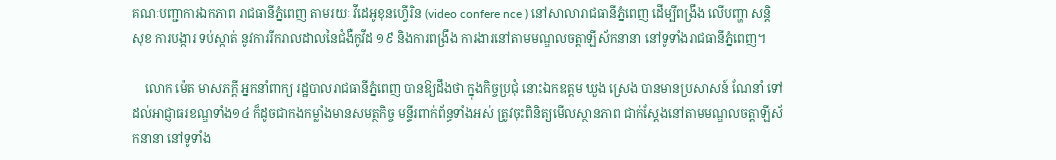គណៈបញ្ជាការឯកភាព រាជធានីភ្នំពេញ តាមរយៈ វីដេអូខុនហ្វើរិន (video confere nce ) នៅសាលារាជធានីភ្នំពេញ ដើម្បីពង្រឹង លើបញ្ហា សន្តិសុខ ការបង្ការ ទប់ស្កាត់ នូវការរីករាលដាលនៃជំងឺកូវីដ ១៩ និងការពង្រឹង ការងារនៅតាមមណ្ឌលចត្តាឡីស័កនានា នៅទូទាំងរាជធានីភ្នំពេញ។

    លោក ម៉េត មាសភក្តី អ្នកនាំពាក្យ រដ្ឋបាលរាជធានីភ្នំពេញ បានឱ្យដឹងថា ក្នុងកិច្ចប្រជុំ នោះឯកឧត្ដម ឃួង ស្រេង បានមានប្រសាសន៍ ណែនាំ ទៅដល់អាជ្ញាធរខណ្ឌទាំង១៤ ក៏ដូចជាកងកម្លាំងមានសមត្ថកិច្ច មន្ទីរពាក់ព័ន្ធទាំងអស់ ត្រូវចុះពិនិត្យមើលស្ថានភាព ជាក់ស្តែងនៅតាមមណ្ឌលចត្តាឡីស័កនានា នៅទូទាំង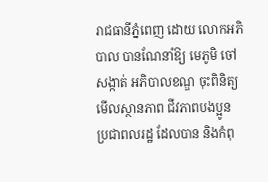រាជធានីភ្នំពេញ ដោយ លោកអភិបាល បានណែនាំឱ្យ មេភូមិ ចៅសង្កាត់ អភិបាលខណ្ឌ ចុះពិនិត្យមើលស្ថានភាព ជីវភាពបងប្អូន ប្រជាពលរដ្ឋ ដែលបាន និងកំពុ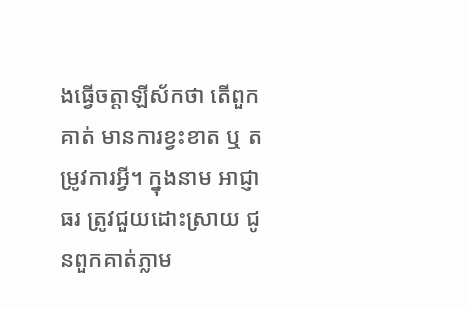ងធ្វើចត្តាឡីស័កថា តើពួកគាត់ មានការខ្វះខាត ឬ តម្រូវការអ្វី។ ក្នុងនាម អាជ្ញាធរ ត្រូវជួយដោះស្រាយ ជូនពួកគាត់ភ្លាម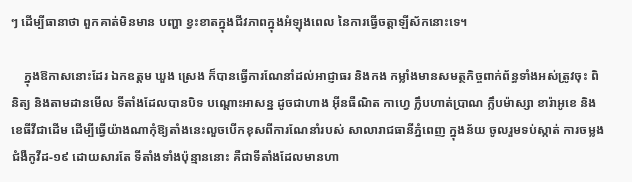ៗ ដើម្បីធានាថា ពួកគាត់មិនមាន បញ្ហា ខ្វះខាតក្នុងជីវភាពក្នុងអំឡុងពេល នៃការធ្វើចត្តាឡីស័កនោះទេ។

    ក្នុងឱកាសនោះដែរ ឯកឧត្តម ឃួង ស្រេង ក៏បានធ្វើការណែនាំដល់អាជ្ញាធរ និងកង កម្លាំងមានសមត្ថកិច្ចពាក់ព័ន្ធទាំងអស់ត្រូវចុះ ពិនិត្យ និងតាមដានមើល ទីតាំងដែលបានបិទ បណ្ដោះអាសន្ន ដូចជាហាង អ៊ីនធឺណិត កាហ្វេ ក្លឹបហាត់ប្រាណ ក្លឹបម៉ាស្សា ខារ៉ាអូខេ និងខេធីវីជាដើម ដើម្បីធ្វើយ៉ាងណាកុំឱ្យតាំងនេះលួចបើកខុសពីការណែនាំរបស់ សាលារាជធានីភ្នំពេញ ក្នុងន័យ ចូលរួមទប់ស្កាត់ ការចម្លងជំងឺកូវីដ-១៩ ដោយសារតែ ទីតាំងទាំងប៉ុន្មាននោះ គឺជាទីតាំងដែលមានហា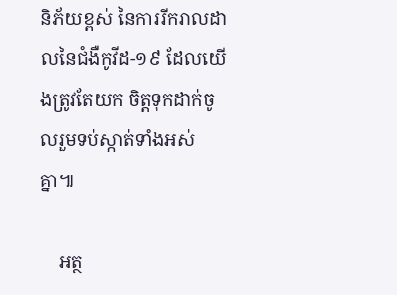និភ័យខ្ពស់ នៃការរីករាលដាលនៃជំងឺកូវីដ-១៩ ដែលយើងត្រូវតែយក ចិត្តទុកដាក់ចូលរួមទប់ស្កាត់ទាំងអស់គ្នា៕

    អត្ថ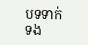បទទាក់ទង